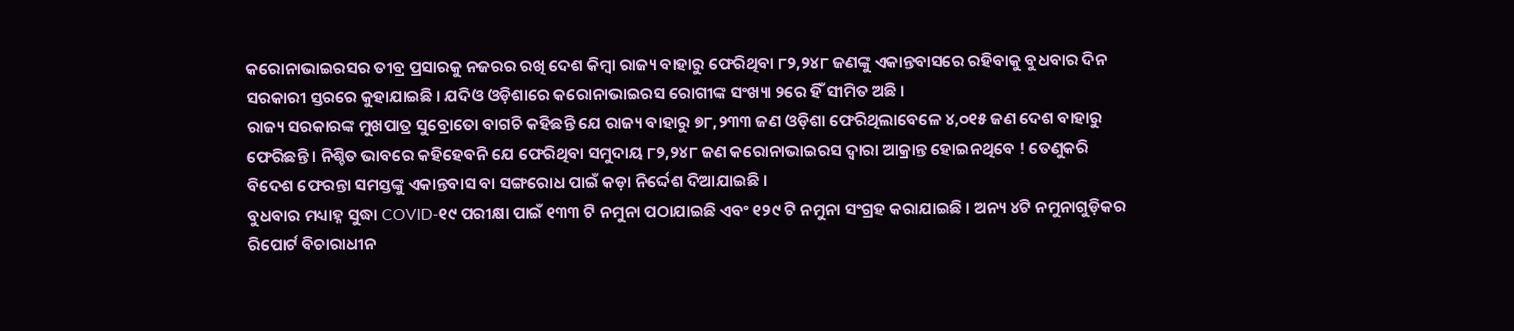କରୋନାଭାଇରସର ତୀବ୍ର ପ୍ରସାରକୁ ନଜରର ରଖି ଦେଶ କିମ୍ବା ରାଜ୍ୟ ବାହାରୁ ଫେରିଥିବା ୮୨,୨୪୮ ଜଣଙ୍କୁ ଏକାନ୍ତବାସରେ ରହିବାକୁ ବୁଧବାର ଦିନ ସରକାରୀ ସ୍ତରରେ କୁହାଯାଇଛି । ଯଦିଓ ଓଡ଼ିଶାରେ କରୋନାଭାଇରସ ରୋଗୀଙ୍କ ସଂଖ୍ୟା ୨ରେ ହିଁ ସୀମିତ ଅଛି ।
ରାଜ୍ୟ ସରକାରଙ୍କ ମୁଖପାତ୍ର ସୁବ୍ରୋତୋ ବାଗଚି କହିଛନ୍ତି ଯେ ରାଜ୍ୟ ବାହାରୁ ୭୮,୨୩୩ ଜଣ ଓଡ଼ିଶା ଫେରିଥିଲାବେଳେ ୪,୦୧୫ ଜଣ ଦେଶ ବାହାରୁ ଫେରିଛନ୍ତି । ନିଶ୍ଚିତ ଭାବରେ କହିହେବନି ଯେ ଫେରିଥିବା ସମୁଦାୟ ୮୨,୨୪୮ ଜଣ କରୋନାଭାଇରସ ଦ୍ଵାରା ଆକ୍ରାନ୍ତ ହୋଇନଥିବେ ! ତେଣୁକରି ବିଦେଶ ଫେରନ୍ତା ସମସ୍ତଙ୍କୁ ଏକାନ୍ତବାସ ବା ସଙ୍ଗରୋଧ ପାଇଁ କଡ଼ା ନିର୍ଦ୍ଦେଶ ଦିଆଯାଇଛି ।
ବୁଧବାର ମଧ୍ୟାହ୍ନ ସୁଦ୍ଧା COVID-୧୯ ପରୀକ୍ଷା ପାଇଁ ୧୩୩ ଟି ନମୁନା ପଠାଯାଇଛି ଏବଂ ୧୨୯ ଟି ନମୁନା ସଂଗ୍ରହ କରାଯାଇଛି । ଅନ୍ୟ ୪ଟି ନମୁନାଗୁଡ଼ିକର ରିପୋର୍ଟ ବିଚାରାଧୀନ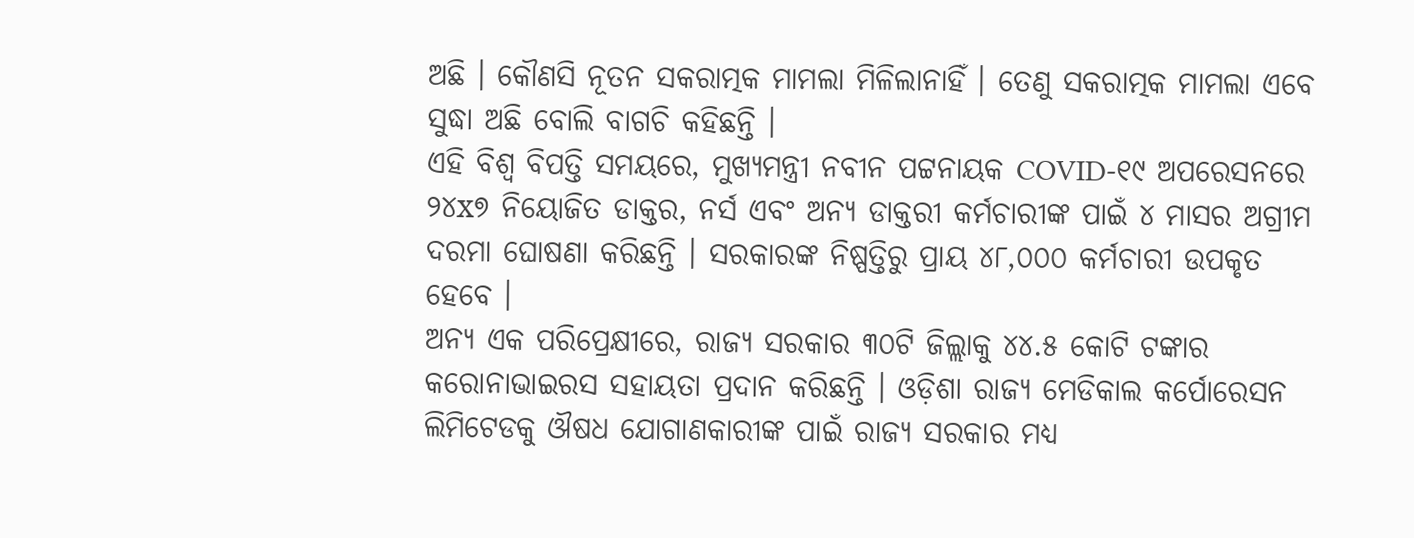ଅଛି । କୌଣସି ନୂତନ ସକରାତ୍ମକ ମାମଲା ମିଳିଲାନାହିଁ । ତେଣୁ ସକରାତ୍ମକ ମାମଲା ଏବେ ସୁଦ୍ଧା ଅଛି ବୋଲି ବାଗଚି କହିଛନ୍ତି ।
ଏହି ବିଶ୍ଵ ବିପତ୍ତି ସମୟରେ, ମୁଖ୍ୟମନ୍ତ୍ରୀ ନବୀନ ପଟ୍ଟନାୟକ COVID-୧୯ ଅପରେସନରେ ୨୪x୭ ନିୟୋଜିତ ଡାକ୍ତର, ନର୍ସ ଏବଂ ଅନ୍ୟ ଡାକ୍ତରୀ କର୍ମଚାରୀଙ୍କ ପାଇଁ ୪ ମାସର ଅଗ୍ରୀମ ଦରମା ଘୋଷଣା କରିଛନ୍ତି । ସରକାରଙ୍କ ନିଷ୍ପତ୍ତିରୁ ପ୍ରାୟ ୪୮,୦୦୦ କର୍ମଚାରୀ ଉପକୃତ ହେବେ ।
ଅନ୍ୟ ଏକ ପରିପ୍ରେକ୍ଷୀରେ, ରାଜ୍ୟ ସରକାର ୩୦ଟି ଜିଲ୍ଲାକୁ ୪୪.୫ କୋଟି ଟଙ୍କାର କରୋନାଭାଇରସ ସହାୟତା ପ୍ରଦାନ କରିଛନ୍ତି । ଓଡ଼ିଶା ରାଜ୍ୟ ମେଡିକାଲ କର୍ପୋରେସନ ଲିମିଟେଡକୁ ଔଷଧ ଯୋଗାଣକାରୀଙ୍କ ପାଇଁ ରାଜ୍ୟ ସରକାର ମଧ୍ୟ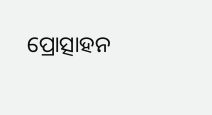ପ୍ରୋତ୍ସାହନ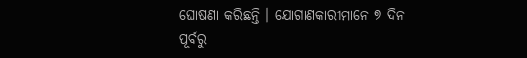ଘୋଷଣା କରିଛନ୍ତି । ଯୋଗାଣକାରୀମାନେ ୭ ଦିନ ପୂର୍ବରୁ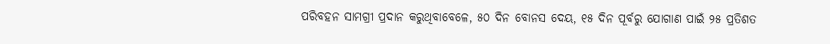ପରିବହନ ସାମଗ୍ରୀ ପ୍ରଦାନ କରୁଥିବାବେଳେ, ୫୦ ଦିନ ବୋନସ ଦେୟ, ୧୫ ଦିନ ପୂର୍ବରୁ ଯୋଗାଣ ପାଇଁ ୨୫ ପ୍ରତିଶତ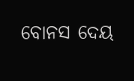ବୋନସ ଦେୟ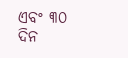ଏବଂ ୩୦ ଦିନ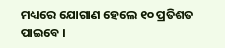ମଧ୍ୟରେ ଯୋଗାଣ ହେଲେ ୧୦ ପ୍ରତିଶତ ପାଇବେ ।